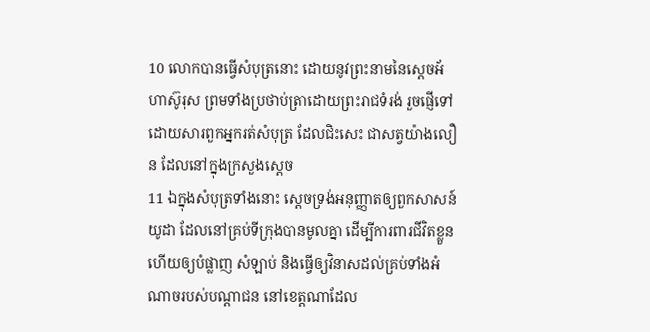10 លោកបានធ្វើសំបុត្រនោះ ដោយនូវព្រះនាមនៃស្តេចអ័ហាស៊ូរុស ព្រមទាំងប្រថាប់ត្រាដោយព្រះរាជទំរង់ រួចផ្ញើទៅ ដោយសារពួកអ្នករត់សំបុត្រ ដែលជិះសេះ ជាសត្វយ៉ាងលឿន ដែលនៅក្នុងក្រសួងស្តេច
11 ឯក្នុងសំបុត្រទាំងនោះ ស្តេចទ្រង់អនុញ្ញាតឲ្យពួកសាសន៍យូដា ដែលនៅគ្រប់ទីក្រុងបានមូលគ្នា ដើម្បីការពារជីវិតខ្លួន ហើយឲ្យបំផ្លាញ សំឡាប់ និងធ្វើឲ្យវិនាសដល់គ្រប់ទាំងអំណាចរបស់បណ្តាជន នៅខេត្តណាដែល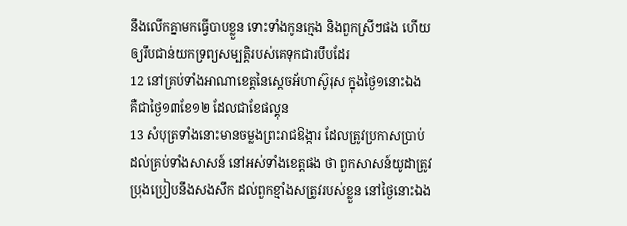នឹងលើកគ្នាមកធ្វើបាបខ្លួន ទោះទាំងកូនក្មេង និងពួកស្រីៗផង ហើយឲ្យរឹបជាន់យកទ្រព្យសម្បត្តិរបស់គេទុកជារបឹបដែរ
12 នៅគ្រប់ទាំងអាណាខេត្តនៃស្តេចអ័ហាស៊ូរុស ក្នុងថ្ងៃ១នោះឯង គឺជាថ្ងៃ១៣ខែ១២ ដែលជាខែផល្គុន
13 សំបុត្រទាំងនោះមានចម្លងព្រះរាជឱង្ការ ដែលត្រូវប្រកាសប្រាប់ដល់គ្រប់ទាំងសាសន៍ នៅអស់ទាំងខេត្តផង ថា ពួកសាសន៍យូដាត្រូវប្រុងប្រៀបនឹងសងសឹក ដល់ពួកខ្មាំងសត្រូវរបស់ខ្លួន នៅថ្ងៃនោះឯង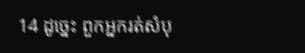14 ដូច្នេះ ពួកអ្នករត់សំបុ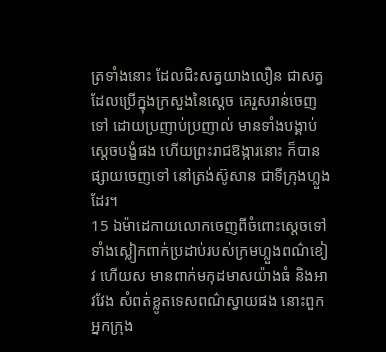ត្រទាំងនោះ ដែលជិះសត្វយាងលឿន ជាសត្វដែលប្រើក្នុងក្រសួងនៃស្តេច គេរួសរាន់ចេញទៅ ដោយប្រញាប់ប្រញាល់ មានទាំងបង្គាប់ស្តេចបង្ខំផង ហើយព្រះរាជឱង្ការនោះ ក៏បានផ្សាយចេញទៅ នៅត្រង់ស៊ូសាន ជាទីក្រុងហ្លួងដែរ។
15 ឯម៉ាដេកាយលោកចេញពីចំពោះស្តេចទៅ ទាំងស្លៀកពាក់ប្រដាប់របស់ក្រមហ្លួងពណ៌ខៀវ ហើយស មានពាក់មកុដមាសយ៉ាងធំ និងអាវវែង សំពត់ខ្លូតទេសពណ៌ស្វាយផង នោះពួកអ្នកក្រុង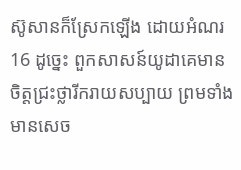ស៊ូសានក៏ស្រែកឡើង ដោយអំណរ
16 ដូច្នេះ ពួកសាសន៍យូដាគេមានចិត្តជ្រះថ្លារីករាយសប្បាយ ព្រមទាំងមានសេច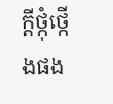ក្ដីថ្កុំថ្កើងផង